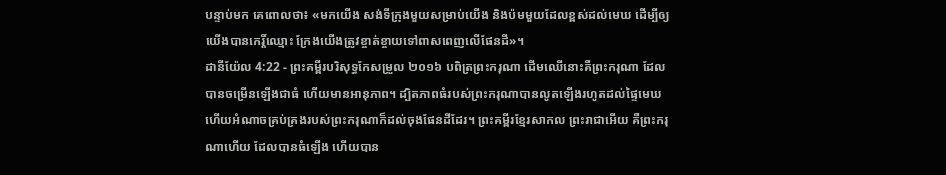បន្ទាប់មក គេពោលថា៖ «មកយើង សង់ទីក្រុងមួយសម្រាប់យើង និងប៉មមួយដែលខ្ពស់ដល់មេឃ ដើម្បីឲ្យយើងបានកេរ្តិ៍ឈ្មោះ ក្រែងយើងត្រូវខ្ចាត់ខ្ចាយទៅពាសពេញលើផែនដី»។
ដានីយ៉ែល 4:22 - ព្រះគម្ពីរបរិសុទ្ធកែសម្រួល ២០១៦ បពិត្រព្រះករុណា ដើមឈើនោះគឺព្រះករុណា ដែលបានចម្រើនឡើងជាធំ ហើយមានអានុភាព។ ដ្បិតភាពធំរបស់ព្រះករុណាបានលូតឡើងរហូតដល់ផ្ទៃមេឃ ហើយអំណាចគ្រប់គ្រងរបស់ព្រះករុណាក៏ដល់ចុងផែនដីដែរ។ ព្រះគម្ពីរខ្មែរសាកល ព្រះរាជាអើយ គឺព្រះករុណាហើយ ដែលបានធំឡើង ហើយបាន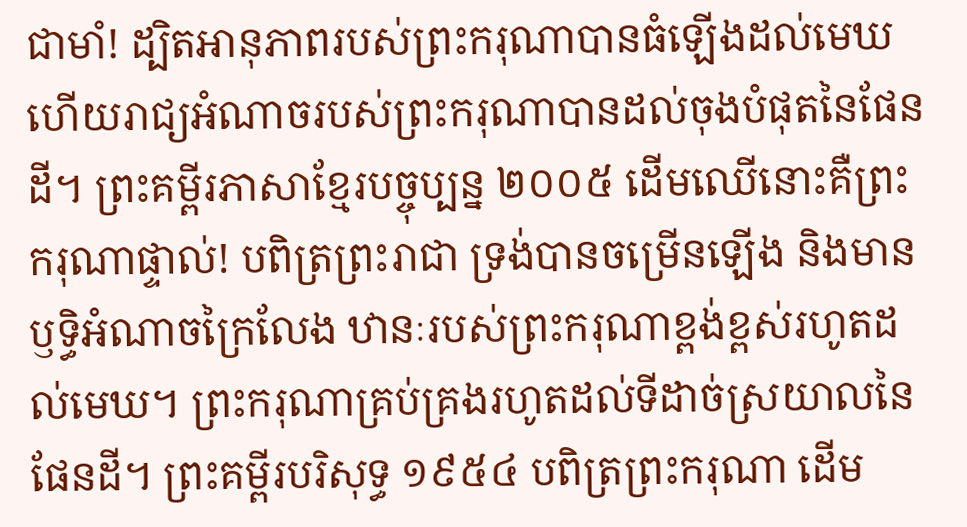ជាមាំ! ដ្បិតអានុភាពរបស់ព្រះករុណាបានធំឡើងដល់មេឃ ហើយរាជ្យអំណាចរបស់ព្រះករុណាបានដល់ចុងបំផុតនៃផែនដី។ ព្រះគម្ពីរភាសាខ្មែរបច្ចុប្បន្ន ២០០៥ ដើមឈើនោះគឺព្រះករុណាផ្ទាល់! បពិត្រព្រះរាជា ទ្រង់បានចម្រើនឡើង និងមានឫទ្ធិអំណាចក្រៃលែង ឋានៈរបស់ព្រះករុណាខ្ពង់ខ្ពស់រហូតដល់មេឃ។ ព្រះករុណាគ្រប់គ្រងរហូតដល់ទីដាច់ស្រយាលនៃផែនដី។ ព្រះគម្ពីរបរិសុទ្ធ ១៩៥៤ បពិត្រព្រះករុណា ដើម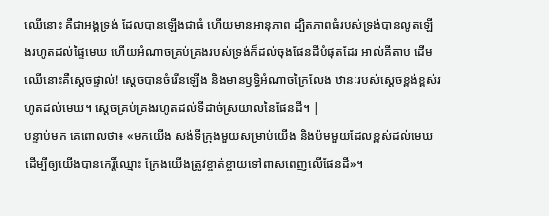ឈើនោះ គឺជាអង្គទ្រង់ ដែលបានឡើងជាធំ ហើយមានអានុភាព ដ្បិតភាពធំរបស់ទ្រង់បានលូតឡើងរហូតដល់ផ្ទៃមេឃ ហើយអំណាចគ្រប់គ្រងរបស់ទ្រង់ក៏ដល់ចុងផែនដីបំផុតដែរ អាល់គីតាប ដើមឈើនោះគឺស្តេចផ្ទាល់! ស្តេចបានចំរើនឡើង និងមានឫទ្ធិអំណាចក្រៃលែង ឋានៈរបស់ស្តេចខ្ពង់ខ្ពស់រហូតដល់មេឃ។ ស្តេចគ្រប់គ្រងរហូតដល់ទីដាច់ស្រយាលនៃផែនដី។ |
បន្ទាប់មក គេពោលថា៖ «មកយើង សង់ទីក្រុងមួយសម្រាប់យើង និងប៉មមួយដែលខ្ពស់ដល់មេឃ ដើម្បីឲ្យយើងបានកេរ្តិ៍ឈ្មោះ ក្រែងយើងត្រូវខ្ចាត់ខ្ចាយទៅពាសពេញលើផែនដី»។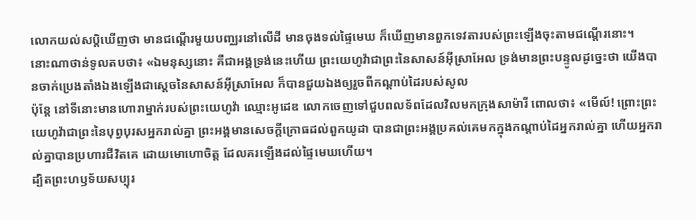លោកយល់សប្តិឃើញថា មានជណ្តើរមួយបញ្ឈរនៅលើដី មានចុងទល់ផ្ទៃមេឃ ក៏ឃើញមានពួកទេវតារបស់ព្រះឡើងចុះតាមជណ្តើរនោះ។
នោះណាថាន់ទូលតបថា៖ «ឯមនុស្សនោះ គឺជាអង្គទ្រង់នេះហើយ ព្រះយេហូវ៉ាជាព្រះនៃសាសន៍អ៊ីស្រាអែល ទ្រង់មានព្រះបន្ទូលដូច្នេះថា យើងបានចាក់ប្រេងតាំងឯងឡើងជាស្តេចនៃសាសន៍អ៊ីស្រាអែល ក៏បានជួយឯងឲ្យរួចពីកណ្ដាប់ដៃរបស់សូល
ប៉ុន្តែ នៅទីនោះមានហោរាម្នាក់របស់ព្រះយេហូវ៉ា ឈ្មោះអូដេឌ លោកចេញទៅជួបពលទ័ពដែលវិលមកក្រុងសាម៉ារី ពោលថា៖ «មើល៍! ព្រោះព្រះយេហូវ៉ាជាព្រះនៃបុព្វបុរសអ្នករាល់គ្នា ព្រះអង្គមានសេចក្ដីក្រោធដល់ពួកយូដា បានជាព្រះអង្គប្រគល់គេមកក្នុងកណ្ដាប់ដៃអ្នករាល់គ្នា ហើយអ្នករាល់គ្នាបានប្រហារជីវិតគេ ដោយមោហោចិត្ត ដែលគរឡើងដល់ផ្ទៃមេឃហើយ។
ដ្បិតព្រះហឫទ័យសប្បុរ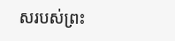សរបស់ព្រះ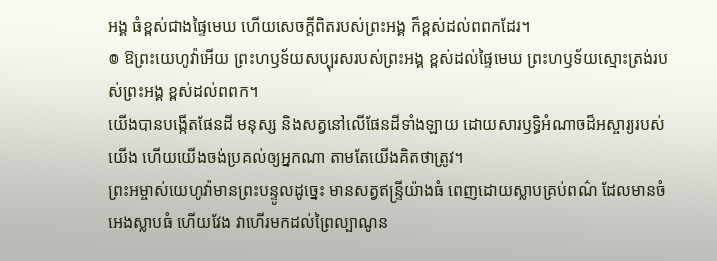អង្គ ធំខ្ពស់ជាងផ្ទៃមេឃ ហើយសេចក្ដីពិតរបស់ព្រះអង្គ ក៏ខ្ពស់ដល់ពពកដែរ។
៙ ឱព្រះយេហូវ៉ាអើយ ព្រះហឫទ័យសប្បុរសរបស់ព្រះអង្គ ខ្ពស់ដល់ផ្ទៃមេឃ ព្រះហឫទ័យស្មោះត្រង់របស់ព្រះអង្គ ខ្ពស់ដល់ពពក។
យើងបានបង្កើតផែនដី មនុស្ស និងសត្វនៅលើផែនដីទាំងឡាយ ដោយសារឫទ្ធិអំណាចដ៏អស្ចារ្យរបស់យើង ហើយយើងចង់ប្រគល់ឲ្យអ្នកណា តាមតែយើងគិតថាត្រូវ។
ព្រះអម្ចាស់យេហូវ៉ាមានព្រះបន្ទូលដូច្នេះ មានសត្វឥន្ទ្រីយ៉ាងធំ ពេញដោយស្លាបគ្រប់ពណ៌ ដែលមានចំអេងស្លាបធំ ហើយវែង វាហើរមកដល់ព្រៃល្បាណូន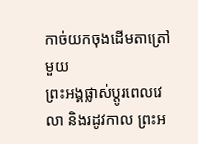កាច់យកចុងដើមតាត្រៅមួយ
ព្រះអង្គផ្លាស់ប្ដូរពេលវេលា និងរដូវកាល ព្រះអ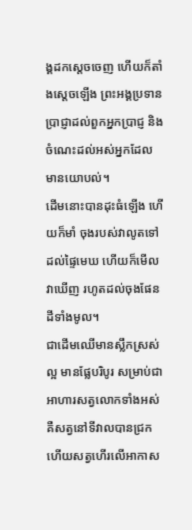ង្គដកស្តេចចេញ ហើយក៏តាំងស្តេចឡើង ព្រះអង្គប្រទានប្រាជ្ញាដល់ពួកអ្នកប្រាជ្ញ និងចំណេះដល់អស់អ្នកដែលមានយោបល់។
ដើមនោះបានដុះធំឡើង ហើយក៏មាំ ចុងរបស់វាលូតទៅដល់ផ្ទៃមេឃ ហើយក៏មើលវាឃើញ រហូតដល់ចុងផែនដីទាំងមូល។
ជាដើមឈើមានស្លឹកស្រស់ល្អ មានផ្លែបរិបូរ សម្រាប់ជាអាហារសត្វលោកទាំងអស់ គឺសត្វនៅទីវាលបានជ្រក ហើយសត្វហើរលើអាកាស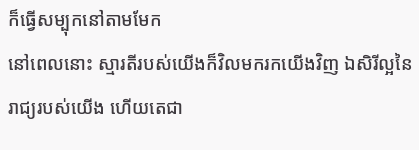ក៏ធ្វើសម្បុកនៅតាមមែក
នៅពេលនោះ ស្មារតីរបស់យើងក៏វិលមករកយើងវិញ ឯសិរីល្អនៃរាជ្យរបស់យើង ហើយតេជា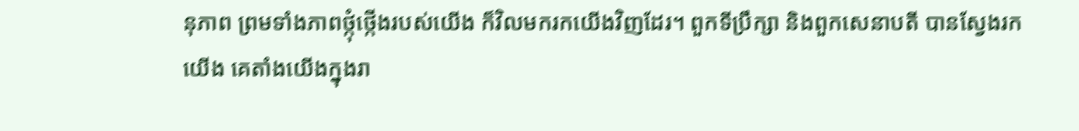នុភាព ព្រមទាំងភាពថ្កុំថ្កើងរបស់យើង ក៏វិលមករកយើងវិញដែរ។ ពួកទីប្រឹក្សា និងពួកសេនាបតី បានស្វែងរកយើង គេតាំងយើងក្នុងរា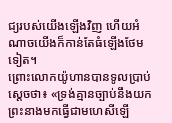ជ្យរបស់យើងឡើងវិញ ហើយអំណាចយើងក៏កាន់តែធំឡើងថែមទៀត។
ព្រោះលោកយ៉ូហានបានទូលប្រាប់ស្តេចថា៖ «ទ្រង់គ្មានច្បាប់នឹងយកព្រះនាងមកធ្វើជាមហេសីឡើ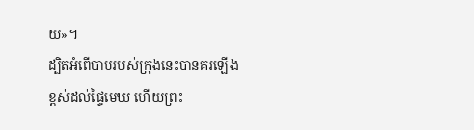យ»។
ដ្បិតអំពើបាបរបស់ក្រុងនេះបានគរឡើងខ្ពស់ដល់ផ្ទៃមេឃ ហើយព្រះ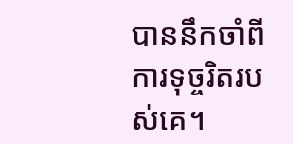បាននឹកចាំពីការទុច្ចរិតរបស់គេ។